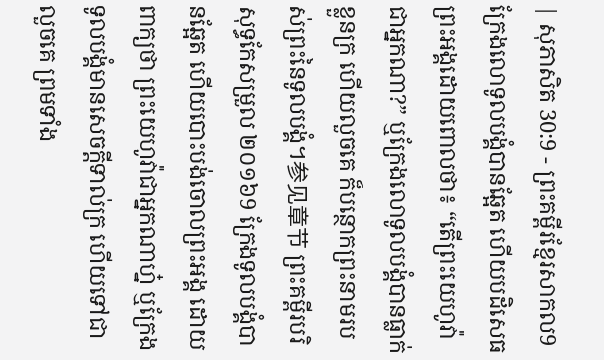| សុភាសិត 30:9 - ព្រះគម្ពីរខ្មែរសាកល9 ក្រែងលោទូលបង្គំបានឆ្អែត ហើយបដិសេធព្រះអង្គដោយពោលថា៖ “តើព្រះយេហូវ៉ាជាអ្នកណា?” ឬក្រែងលោទូលបង្គំបានធ្លាក់ខ្លួនក្រ ហើយលួចគេ ក៏បន្ថោកព្រះនាមរបស់ព្រះនៃទូលបង្គំ។参见章节 ព្រះគម្ពីរបរិសុទ្ធកែសម្រួល ២០១៦9 ក្រែងទូលបង្គំបានឆ្អែត ហើយបោះបង់ចោលព្រះអង្គ ដោយពាក្យថា ព្រះយេហូវ៉ាជាអ្នកណាហ្ន៎ ឬក្រែងទូលបង្គំមានសេចក្ដីទាល់ក្រ ហើយទៅជាលួចគេ ព្រមទាំង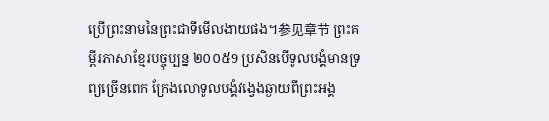ប្រើព្រះនាមនៃព្រះជាទីមើលងាយផង។参见章节 ព្រះគម្ពីរភាសាខ្មែរបច្ចុប្បន្ន ២០០៥9 ប្រសិនបើទូលបង្គំមានទ្រព្យច្រើនពេក ក្រែងលោទូលបង្គំវង្វេងឆ្ងាយពីព្រះអង្គ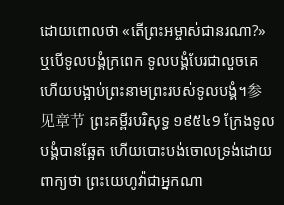ដោយពោលថា «តើព្រះអម្ចាស់ជានរណា?» ឬបើទូលបង្គំក្រពេក ទូលបង្គំបែរជាលួចគេ ហើយបង្អាប់ព្រះនាមព្រះរបស់ទូលបង្គំ។参见章节 ព្រះគម្ពីរបរិសុទ្ធ ១៩៥៤9 ក្រែងទូលបង្គំបានឆ្អែត ហើយបោះបង់ចោលទ្រង់ដោយពាក្យថា ព្រះយេហូវ៉ាជាអ្នកណា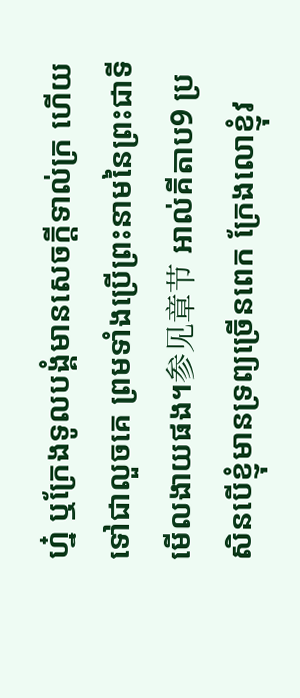ហ្ន៎ ឬក្រែងទូលបង្គំមានសេចក្ដីទាល់ក្រ ហើយទៅជាលួចគេ ព្រមទាំងប្រើព្រះនាមនៃព្រះជាទីមើលងាយផង។参见章节 អាល់គីតាប9 ប្រសិនបើខ្ញុំមានទ្រព្យច្រើនពេក ក្រែងលោខ្ញុំវ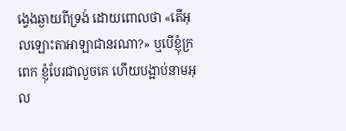ង្វេងឆ្ងាយពីទ្រង់ ដោយពោលថា «តើអុលឡោះតាអាឡាជានរណា?» ឬបើខ្ញុំក្រពេក ខ្ញុំបែរជាលួចគេ ហើយបង្អាប់នាមអុល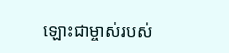ឡោះជាម្ចាស់របស់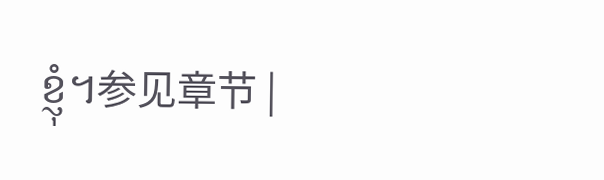ខ្ញុំ។参见章节 |